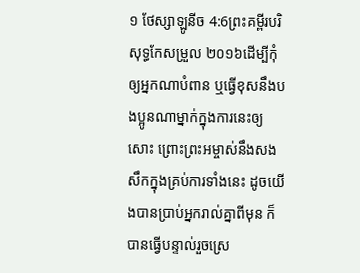១ ថែស្សាឡូនីច 4:6ព្រះគម្ពីរបរិសុទ្ធកែសម្រួល ២០១៦ដើម្បីកុំឲ្យអ្នកណាបំពាន ឬធ្វើខុសនឹងបងប្អូនណាម្នាក់ក្នុងការនេះឲ្យសោះ ព្រោះព្រះអម្ចាស់នឹងសងសឹកក្នុងគ្រប់ការទាំងនេះ ដូចយើងបានប្រាប់អ្នករាល់គ្នាពីមុន ក៏បានធ្វើបន្ទាល់រួចស្រេ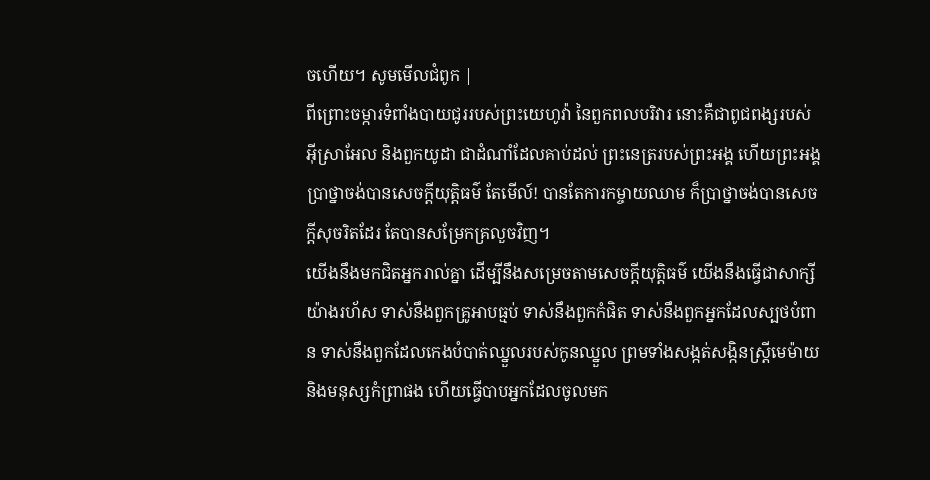ចហើយ។ សូមមើលជំពូក |
ពីព្រោះចម្ការទំពាំងបាយជូររបស់ព្រះយេហូវ៉ា នៃពួកពលបរិវារ នោះគឺជាពូជពង្សរបស់អ៊ីស្រាអែល និងពួកយូដា ជាដំណាំដែលគាប់ដល់ ព្រះនេត្ររបស់ព្រះអង្គ ហើយព្រះអង្គប្រាថ្នាចង់បានសេចក្ដីយុត្តិធម៌ តែមើល៍! បានតែការកម្ចាយឈាម ក៏ប្រាថ្នាចង់បានសេចក្ដីសុចរិតដែរ តែបានសម្រែកគ្រលួចវិញ។
យើងនឹងមកជិតអ្នករាល់គ្នា ដើម្បីនឹងសម្រេចតាមសេចក្ដីយុត្តិធម៌ យើងនឹងធ្វើជាសាក្សីយ៉ាងរហ័ស ទាស់នឹងពួកគ្រូអាបធ្មប់ ទាស់នឹងពួកកំផិត ទាស់នឹងពួកអ្នកដែលស្បថបំពាន ទាស់នឹងពួកដែលកេងបំបាត់ឈ្នួលរបស់កូនឈ្នួល ព្រមទាំងសង្កត់សង្កិនស្ត្រីមេម៉ាយ និងមនុស្សកំព្រាផង ហើយធ្វើបាបអ្នកដែលចូលមក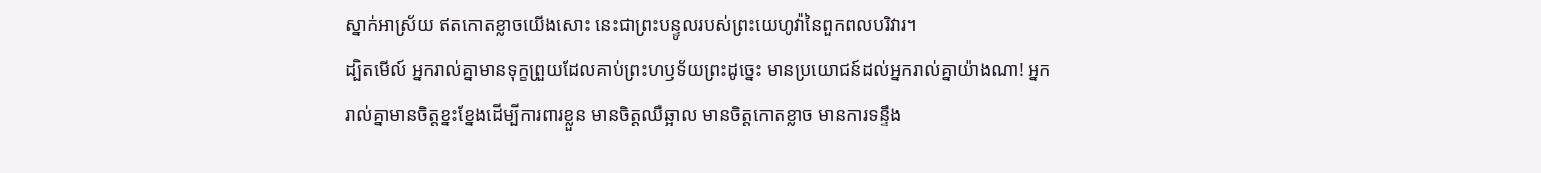ស្នាក់អាស្រ័យ ឥតកោតខ្លាចយើងសោះ នេះជាព្រះបន្ទូលរបស់ព្រះយេហូវ៉ានៃពួកពលបរិវារ។
ដ្បិតមើល៍ អ្នករាល់គ្នាមានទុក្ខព្រួយដែលគាប់ព្រះហឫទ័យព្រះដូច្នេះ មានប្រយោជន៍ដល់អ្នករាល់គ្នាយ៉ាងណា! អ្នករាល់គ្នាមានចិត្តខ្នះខ្នែងដើម្បីការពារខ្លួន មានចិត្តឈឺឆ្អាល មានចិត្តកោតខ្លាច មានការទន្ទឹង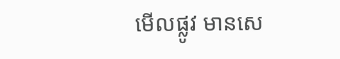មើលផ្លូវ មានសេ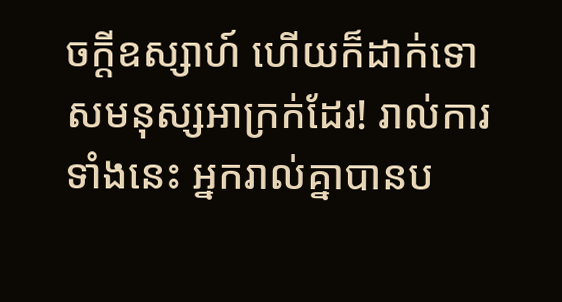ចក្ដីឧស្សាហ៍ ហើយក៏ដាក់ទោសមនុស្សអាក្រក់ដែរ! រាល់ការទាំងនេះ អ្នករាល់គ្នាបានប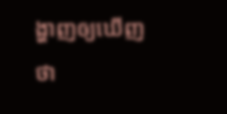ង្ហាញឲ្យឃើញថា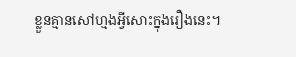ខ្លួនគ្មានសៅហ្មងអ្វីសោះក្នុងរឿងនេះ។